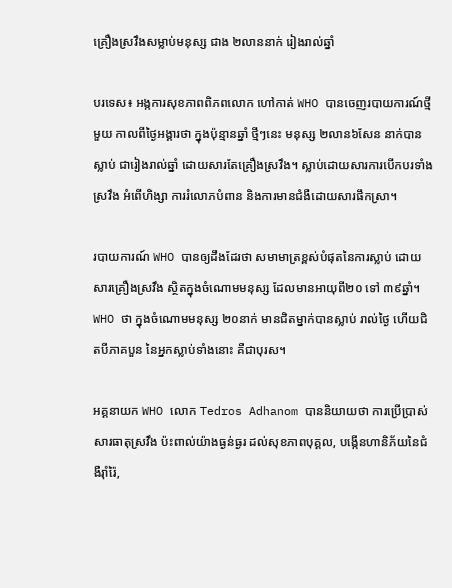គ្រឿងស្រវឹងសម្លាប់មនុស្ស ជាង ២លាននាក់ រៀងរាល់ឆ្នាំ

បរទេស៖ អង្កការសុខភាពពិភពលោក ហៅកាត់ WHO បានចេញរបាយការណ៍ថ្មីមួយ កាលពីថ្ងៃអង្គារថា ក្នុងប៉ុន្មានឆ្នាំ ថ្មីៗនេះ មនុស្ស ២លាន៦សែន នាក់បានស្លាប់ ជារៀងរាល់ឆ្នាំ ដោយសារតែគ្រឿងស្រវឹង។ ស្លាប់ដោយសារការបើកបរទាំងស្រវឹង អំពើហិង្សា ការរំលោភបំពាន និងការមានជំងឺដោយសារផឹកស្រា។

របាយការណ៍ WHO បានឲ្យដឹងដែរថា សមាមាត្រខ្ពស់បំផុតនៃការស្លាប់ ដោយសារគ្រឿងស្រវឹង ស្ថិតក្នុងចំណោមមនុស្ស ដែលមានអាយុពី២០ ទៅ ៣៩ឆ្នាំ។ WHO ថា ក្នុងចំណោមមនុស្ស ២០នាក់ មានជិតម្នាក់បានស្លាប់ រាល់ថ្ងៃ ហើយជិតបីភាគបួន នៃអ្នកស្លាប់ទាំងនោះ គឺជាបុរស។

អគ្គនាយក WHO លោក Tedros Adhanom បាននិយាយថា ការប្រើប្រាស់សារធាតុស្រវឹង ប៉ះពាល់យ៉ាងធ្ងន់ធ្ងរ ដល់សុខភាពបុគ្គល, បង្កើនហានិភ័យនៃជំងឺរ៉ាំរ៉ៃ,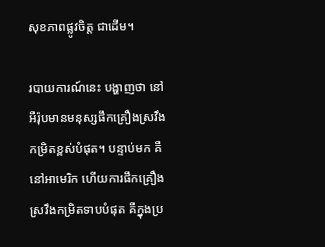សុខភាពផ្លូវចិត្ត ជាដើម។

របាយការណ៍នេះ បង្ហាញថា នៅអឺរ៉ុបមានមនុស្សផឹកគ្រឿងស្រវឹង កម្រិតខ្ពស់បំផុត។ បន្ទាប់មក គឺនៅអាមេរិក ហើយការផឹកគ្រឿងស្រវឹងកម្រិតទាបបំផុត គឺក្នុងប្រ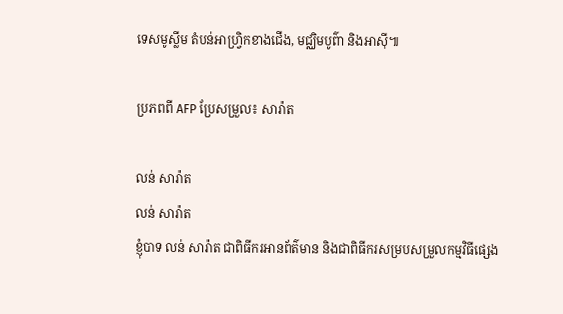ទេសមូស្លីម តំបន់អាហ្វ្រិកខាងជើង, មជ្ឈិមបូព៌ា និងអាស៊ី៕

ប្រភពពី AFP ប្រែសម្រួល៖ សារ៉ាត

លន់ សារ៉ាត
លន់ សារ៉ាត
ខ្ញុំបាទ លន់ សារ៉ាត ជាពិធីករអានព័ត៌មាន និងជាពិធីករសម្របសម្រួលកម្មវិធីផ្សេង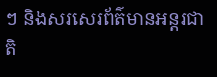ៗ និងសរសេរព័ត៌មានអន្តរជាតិ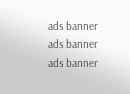ads banner
ads banner
ads banner